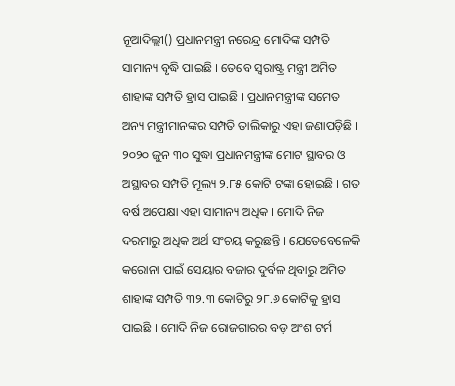ନୂଆଦିଲ୍ଲୀ() ପ୍ରଧାନମନ୍ତ୍ରୀ ନରେନ୍ଦ୍ର ମୋଦିଙ୍କ ସମ୍ପତି ସାମାନ୍ୟ ବୃଦ୍ଧି ପାଇଛି । ତେବେ ସ୍ୱରାଷ୍ଟ୍ର ମନ୍ତ୍ରୀ ଅମିତ ଶାହାଙ୍କ ସମ୍ପତି ହ୍ରାସ ପାଇଛି । ପ୍ରଧାନମନ୍ତ୍ରୀଙ୍କ ସମେତ ଅନ୍ୟ ମନ୍ତ୍ରୀମାନଙ୍କର ସମ୍ପତି ତାଲିକାରୁ ଏହା ଜଣାପଡ଼ିଛି । ୨୦୨୦ ଜୁନ ୩୦ ସୁଦ୍ଧା ପ୍ରଧାନମନ୍ତ୍ରୀଙ୍କ ମୋଟ ସ୍ଥାବର ଓ ଅସ୍ଥାବର ସମ୍ପତି ମୂଲ୍ୟ ୨.୮୫ କୋଟି ଟଙ୍କା ହୋଇଛି । ଗତ ବର୍ଷ ଅପେକ୍ଷା ଏହା ସାମାନ୍ୟ ଅଧିକ । ମୋଦି ନିଜ ଦରମାରୁ ଅଧିକ ଅର୍ଥ ସଂଚୟ କରୁଛନ୍ତି । ଯେତେବେଳେକି କରୋନା ପାଇଁ ସେୟାର ବଜାର ଦୁର୍ବଳ ଥିବାରୁ ଅମିତ ଶାହାଙ୍କ ସମ୍ପତି ୩୨.୩ କୋଟିରୁ ୨୮.୬ କୋଟିକୁ ହ୍ରାସ ପାଇଛି । ମୋଦି ନିଜ ରୋଜଗାରର ବଡ଼ ଅଂଶ ଟର୍ମ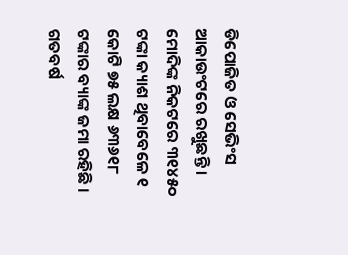ଡିପୋଜିତ ଓ ସେଭିଂସ ଆକାଉଂଟରେ ରଖୁଛନ୍ତି । ମୋଦିଙ୍କ ନିକଟରେ ୩୧୪୫୦ ଟଙ୍କା କ୍ୟାଶ ଥିବାବେଳେ ୧ କୋଟି ୭୫ ଲକ୍ଷ ୬୩୬୧୮ ଟଙ୍କାର ବ୍ୟାଙ୍କ ଜମା ରହିଛି । ଗତବର୍ଷ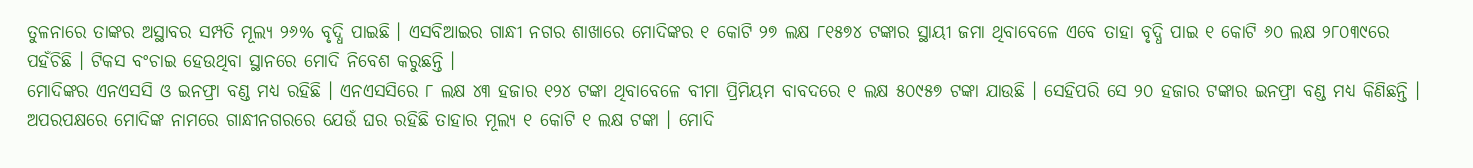ତୁଳନାରେ ତାଙ୍କର ଅସ୍ଥାବର ସମ୍ପତି ମୂଲ୍ୟ ୨୬% ବୃଦ୍ଧି ପାଇଛି । ଏସବିଆଇର ଗାନ୍ଧୀ ନଗର ଶାଖାରେ ମୋଦିଙ୍କର ୧ କୋଟି ୨୭ ଲକ୍ଷ ୮୧୫୭୪ ଟଙ୍କାର ସ୍ଥାୟୀ ଜମା ଥିବାବେଳେ ଏବେ ତାହା ବୃଦ୍ଧି ପାଇ ୧ କୋଟି ୬୦ ଲକ୍ଷ ୨୮୦୩୯ରେ ପହଁଚିଛି । ଟିକସ ବଂଚାଇ ହେଉଥିବା ସ୍ଥାନରେ ମୋଦି ନିବେଶ କରୁଛନ୍ତି ।
ମୋଦିଙ୍କର ଏନଏସସି ଓ ଇନଫ୍ରା ବଣ୍ଡ ମଧ୍ୟ ରହିଛି । ଏନଏସସିରେ ୮ ଲକ୍ଷ ୪୩ ହଜାର ୧୨୪ ଟଙ୍କା ଥିବାବେଳେ ବୀମା ପ୍ରିମିୟମ ବାବଦରେ ୧ ଲକ୍ଷ ୫୦୯୫୭ ଟଙ୍କା ଯାଉଛି । ସେହିପରି ସେ ୨୦ ହଜାର ଟଙ୍କାର ଇନଫ୍ରା ବଣ୍ଡ ମଧ୍ୟ କିଣିଛନ୍ତି । ଅପରପକ୍ଷରେ ମୋଦିଙ୍କ ନାମରେ ଗାନ୍ଧୀନଗରରେ ଯେଉଁ ଘର ରହିଛି ତାହାର ମୂଲ୍ୟ ୧ କୋଟି ୧ ଲକ୍ଷ ଟଙ୍କା । ମୋଦି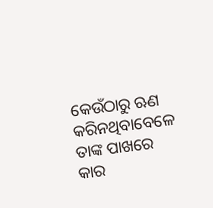କେଉଁଠାରୁ ଋଣ କରିନଥିବାବେଳେ ତାଙ୍କ ପାଖରେ କାର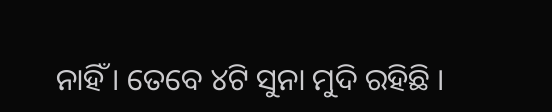ନାହିଁ । ତେବେ ୪ଟି ସୁନା ମୁଦି ରହିଛି ।